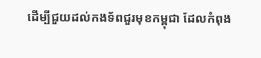ដើម្បីជួយដល់កងទ័ពជួរមុខកម្ពុជា ដែលកំពុង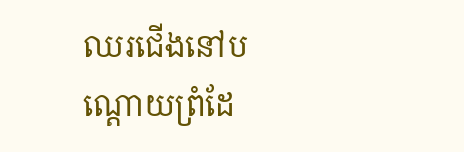ឈរជើងនៅបណ្តោយព្រំដែ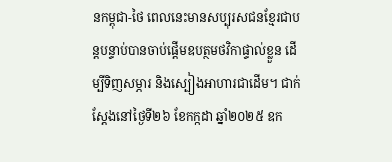នកម្ពុជា-ថៃ ពេលនេះមានសប្បុរសជនខ្មែរជាបន្ដបន្ទាប់បានចាប់ផ្ដើមឧបត្ថមថវិកាផ្ទាល់ខ្លួន ដើម្បីទិញសម្ភារ និងស្បៀងអាហារជាដើម។ ជាក់ស្ដែងនៅថ្ងៃទី២៦ ខែកក្កដា ឆ្នាំ២០២៥ ឧក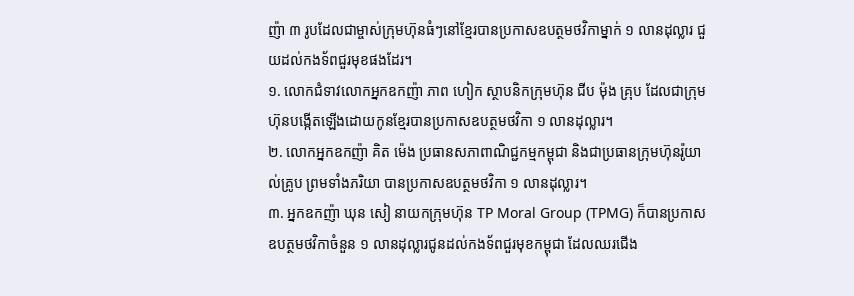ញ៉ា ៣ រូបដែលជាម្ចាស់ក្រុមហ៊ុនធំៗនៅខ្មែរបានប្រកាសឧបត្ថមថវិកាម្នាក់ ១ លានដុល្លារ ជួយដល់កងទ័ពជួរមុខផងដែរ។
១. លោកជំទាវលោកអ្នកឧកញ៉ា ភាព ហៀក ស្ថាបនិកក្រុមហ៊ុន ជីប ម៉ុង គ្រុប ដែលជាក្រុមហ៊ុនបង្កើតឡើងដោយកូនខ្មែរបានប្រកាសឧបត្ថមថវិកា ១ លានដុល្លារ។
២. លោកអ្នកឧកញ៉ា គិត ម៉េង ប្រធានសភាពាណិជ្ជកម្មកម្ពុជា និងជាប្រធានក្រុមហ៊ុនរ៉ូយាល់គ្រូប ព្រមទាំងភរិយា បានប្រកាសឧបត្ថមថវិកា ១ លានដុល្លារ។
៣. អ្នកឧកញ៉ា ឃុន សៀ នាយកក្រុមហ៊ុន TP Moral Group (TPMG) ក៏បានប្រកាសឧបត្ថមថវិកាចំនួន ១ លានដុល្លារជូនដល់កងទ័ពជួរមុខកម្ពុជា ដែលឈរជើង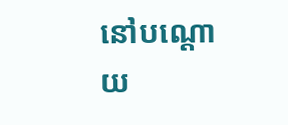នៅបណ្តោយ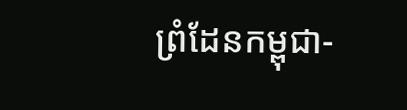ព្រំដែនកម្ពុជា-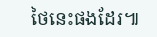ថៃនេះផងដែរ៕